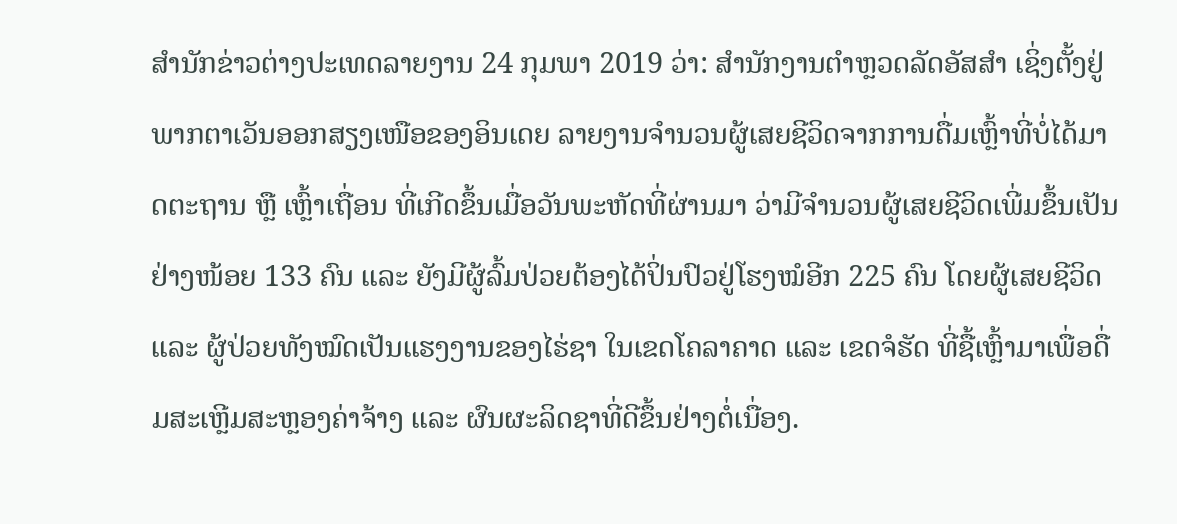ສຳນັກຂ່າວຕ່າງປະເທດລາຍງານ 24 ກຸມພາ 2019 ວ່າ: ສຳນັກງານຕຳຫຼວດລັດອັສສຳ ເຊິ່ງຕັ້ງຢູ່ພາກຕາເວັນອອກສຽງເໜືອຂອງອິນເດຍ ລາຍງານຈຳນວນຜູ້ເສຍຊີວິດຈາກການດື່ມເຫຼົ້າທີ່ບໍ່ໄດ້ມາດຕະຖານ ຫຼື ເຫຼົ້າເຖື່ອນ ທີ່ເກີດຂຶ້ນເມື່ອວັນພະຫັດທີ່ຜ່ານມາ ວ່າມີຈຳນວນຜູ້ເສຍຊີວິດເພີ່ມຂຶ້ນເປັນຢ່າງໜ້ອຍ 133 ຄົນ ແລະ ຍັງມີຜູ້ລົ້ມປ່ວຍຕ້ອງໄດ້ປິ່ນປົວຢູ່ໂຮງໝໍອີກ 225 ຄົນ ໂດຍຜູ້ເສຍຊີວິດ ແລະ ຜູ້ປ່ວຍທັງໝົດເປັນແຮງງານຂອງໄຮ່ຊາ ໃນເຂດໂຄລາຄາດ ແລະ ເຂດຈໍຮັດ ທີ່ຊື້ເຫຼົ້າມາເພື່ອດື່ມສະເຫຼີມສະຫຼອງຄ່າຈ້າງ ແລະ ຜົນຜະລິດຊາທີ່ດີຂຶ້ນຢ່າງຕໍ່ເນື່ອງ.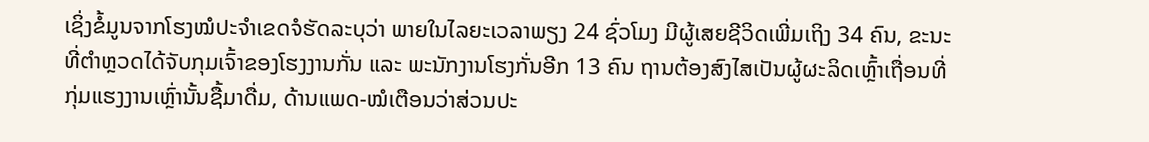ເຊິ່ງຂໍ້ມູນຈາກໂຮງໝໍປະຈຳເຂດຈໍຮັດລະບຸວ່າ ພາຍໃນໄລຍະເວລາພຽງ 24 ຊົ່ວໂມງ ມີຜູ້ເສຍຊີວິດເພີ່ມເຖິງ 34 ຄົນ, ຂະນະທີ່ຕຳຫຼວດໄດ້ຈັບກຸມເຈົ້າຂອງໂຮງງານກັ່ນ ແລະ ພະນັກງານໂຮງກັ່ນອີກ 13 ຄົນ ຖານຕ້ອງສົງໄສເປັນຜູ້ຜະລິດເຫຼົ້າເຖື່ອນທີ່ກຸ່ມແຮງງານເຫຼົ່ານັ້ນຊື້ມາດື່ມ, ດ້ານແພດ-ໝໍເຕືອນວ່າສ່ວນປະ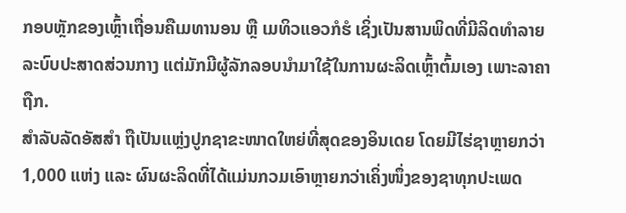ກອບຫຼັກຂອງເຫຼົ້າເຖື່ອນຄືເມທານອນ ຫຼື ເມທິວແອວກໍຮໍ ເຊິ່ງເປັນສານພິດທີ່ມີລິດທຳລາຍລະບົບປະສາດສ່ວນກາງ ແຕ່ມັກມີຜູ້ລັກລອບນຳມາໃຊ້ໃນການຜະລິດເຫຼົ້າຕົ້ມເອງ ເພາະລາຄາຖືກ.
ສຳລັບລັດອັສສຳ ຖືເປັນແຫຼ່ງປູກຊາຂະໜາດໃຫຍ່ທີ່ສຸດຂອງອິນເດຍ ໂດຍມີໄຮ່ຊາຫຼາຍກວ່າ 1,000 ແຫ່ງ ແລະ ຜົນຜະລິດທີ່ໄດ້ແມ່ນກວມເອົາຫຼາຍກວ່າເຄິ່ງໜຶ່ງຂອງຊາທຸກປະເພດ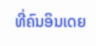ທີ່ຄົນອິນເດຍ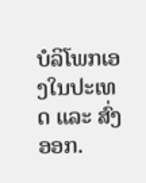ບໍລິໂພກເອງໃນປະເທດ ແລະ ສົ່ງອອກ.